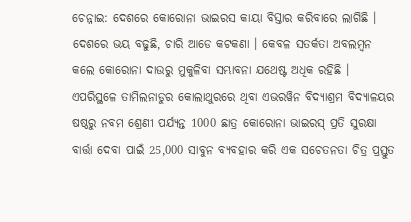ଚେନ୍ନାଇ: ଦେଶରେ କୋରୋନା ଭାଇରସ କାୟା ବିସ୍ତାର କରିବାରେ ଲାଗିଛି । ଦେଶରେ ଭୟ ବଢୁଛି, ଚାରି ଆଡେ କଟକଣା । କେବଳ ସତର୍କତା ଅବଲମ୍ବନ କଲେ କୋରୋନା ଦାଉରୁ ମୁକୁଳିବା ସମ୍ଭାବନା ଯଥେଷ୍ଟ ଅଧିକ ରହିଛି । ଏପରିସ୍ଥଳେ ତାମିଲନାଡୁର କୋଲାଥୁରରେ ଥିବା ଏଭରୱିନ ବିଦ୍ୟାଶ୍ରମ ବିଦ୍ୟାଳୟର ଷଷ୍ଠରୁ ନବମ ଶ୍ରେଣୀ ପର୍ଯ୍ୟନ୍ତ 1000 ଛାତ୍ର କୋରୋନା ଭାଇରସ୍ ପ୍ରତି ସୁରକ୍ଷା ବାର୍ତ୍ତା ଦେବା ପାଇଁ 25,000 ସାବୁନ ବ୍ୟବହାର କରି ଏକ ସଚେତନତା ଚିତ୍ର ପ୍ରସ୍ତୁତ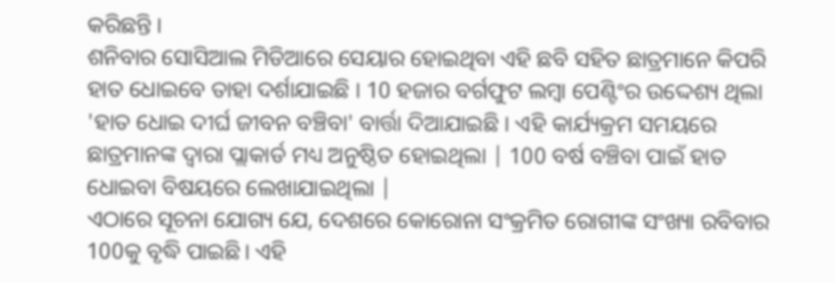କରିଛନ୍ତି ।
ଶନିବାର ସୋସିଆଲ ମିଡିଆରେ ସେୟାର ହୋଇଥିବା ଏହି ଛବି ସହିତ ଛାତ୍ରମାନେ କିପରି ହାତ ଧୋଇବେ ତାହା ଦର୍ଶାଯାଇଛି । 10 ହଜାର ବର୍ଗଫୁଟ ଲମ୍ବା ପେଣ୍ଟିଂର ଉଦ୍ଦେଶ୍ୟ ଥିଲା 'ହାତ ଧୋଇ ଦୀର୍ଘ ଜୀବନ ବଞ୍ଚିବା' ବାର୍ତ୍ତା ଦିଆଯାଇଛି । ଏହି କାର୍ଯ୍ୟକ୍ରମ ସମୟରେ ଛାତ୍ରମାନଙ୍କ ଦ୍ବାରା ପ୍ଲାକାର୍ଡ ମଧ୍ୟ ଅନୁଷ୍ଠିତ ହୋଇଥିଲା | 100 ବର୍ଷ ବଞ୍ଚିବା ପାଇଁ ହାତ ଧୋଇବା ବିଷୟରେ ଲେଖାଯାଇଥିଲା |
ଏଠାରେ ସୂଚନା ଯୋଗ୍ୟ ଯେ, ଦେଶରେ କୋରୋନା ସଂକ୍ରମିତ ରୋଗୀଙ୍କ ସଂଖ୍ୟା ରବିବାର 100କୁ ବୃଦ୍ଧି ପାଇଛି। ଏହି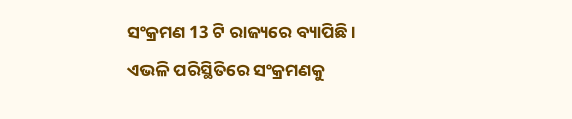ସଂକ୍ରମଣ 13 ଟି ରାଜ୍ୟରେ ବ୍ୟାପିଛି । ଏଭଳି ପରିସ୍ଥିତିରେ ସଂକ୍ରମଣକୁ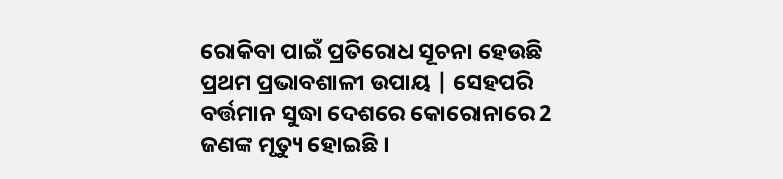ରୋକିବା ପାଇଁ ପ୍ରତିରୋଧ ସୂଚନା ହେଉଛି ପ୍ରଥମ ପ୍ରଭାବଶାଳୀ ଉପାୟ | ସେହପରି ବର୍ତ୍ତମାନ ସୁଦ୍ଧା ଦେଶରେ କୋରୋନାରେ 2 ଜଣଙ୍କ ମୃତ୍ୟୁ ହୋଇଛି ।